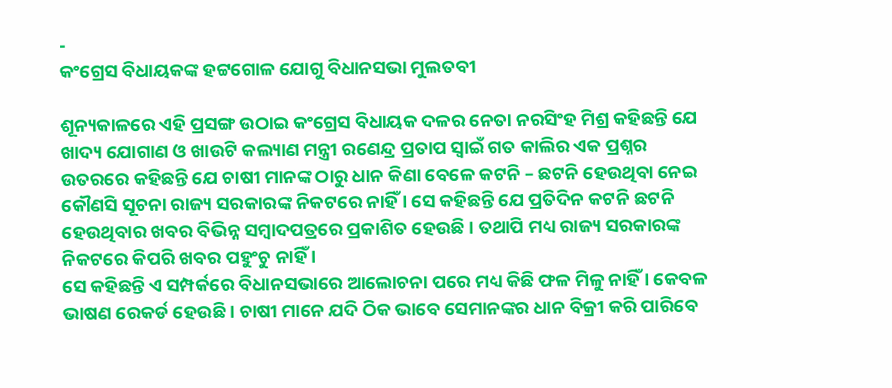-
କଂଗ୍ରେସ ବିଧାୟକଙ୍କ ହଟ୍ଟଗୋଳ ଯୋଗୁ ବିଧାନସଭା ମୁଲତବୀ

ଶୂନ୍ୟକାଳରେ ଏହି ପ୍ରସଙ୍ଗ ଉଠାଇ କଂଗ୍ରେସ ବିଧାୟକ ଦଳର ନେତା ନରସିଂହ ମିଶ୍ର କହିଛନ୍ତି ଯେ ଖାଦ୍ୟ ଯୋଗାଣ ଓ ଖାଉଟି କଲ୍ୟାଣ ମନ୍ତ୍ରୀ ରଣେନ୍ଦ୍ର ପ୍ରତାପ ସ୍ୱାଇଁ ଗତ କାଲିର ଏକ ପ୍ରଶ୍ନର ଉତରରେ କହିଛନ୍ତି ଯେ ଚାଷୀ ମାନଙ୍କ ଠାରୁ ଧାନ କିଣା ବେଳେ କଟନି – ଛଟନି ହେଉଥିବା ନେଇ କୌଣସି ସୂଚନା ରାଜ୍ୟ ସରକାରଙ୍କ ନିକଟରେ ନାହିଁ । ସେ କହିଛନ୍ତି ଯେ ପ୍ରତିଦିନ କଟନି ଛଟନି ହେଉଥିବାର ଖବର ବିଭିନ୍ନ ସମ୍ବାଦପତ୍ରରେ ପ୍ରକାଶିତ ହେଉଛି । ତଥାପି ମଧ୍ୟ ରାଜ୍ୟ ସରକାରଙ୍କ ନିକଟରେ କିପରି ଖବର ପହୁଂଚୁ ନାହିଁ ।
ସେ କହିଛନ୍ତି ଏ ସମ୍ପର୍କରେ ବିଧାନସଭାରେ ଆଲୋଚନା ପରେ ମଧ୍ୟ କିଛି ଫଳ ମିଳୁ ନାହିଁ । କେବଳ ଭାଷଣ ରେକର୍ଡ ହେଉଛି । ଚାଷୀ ମାନେ ଯଦି ଠିକ ଭାବେ ସେମାନଙ୍କର ଧାନ ବିକ୍ରୀ କରି ପାରିବେ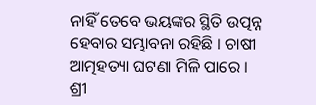ନାହିଁ ତେବେ ଭୟଙ୍କର ସ୍ଥିତି ଉତ୍ପନ୍ନ ହେବାର ସମ୍ଭାବନା ରହିଛି । ଚାଷୀ ଆତ୍ମହତ୍ୟା ଘଟଣା ମିଳି ପାରେ ।
ଶ୍ରୀ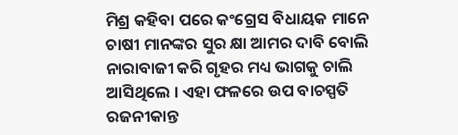ମିଶ୍ର କହିବା ପରେ କଂଗ୍ରେସ ବିଧାୟକ ମାନେ ଚାଷୀ ମାନଙ୍କର ସୁର କ୍ଷା ଆମର ଦାବି ବୋଲି ନାରାବାଜୀ କରି ଗୃହର ମଧ୍ୟ ଭାଗକୁ ଚାଲି ଆସିଥିଲେ । ଏହା ଫଳରେ ଉପ ବାଚସ୍ପତି ରଜନୀକାନ୍ତ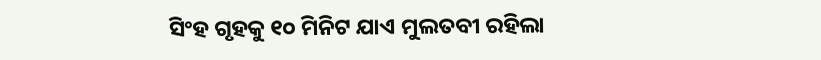ସିଂହ ଗୃହକୁ ୧୦ ମିନିଟ ଯାଏ ମୁଲତବୀ ରହିଲା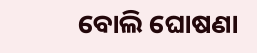ବୋଲି ଘୋଷଣା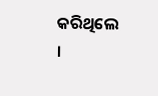କରିଥିଲେ ।